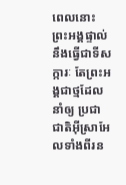ពេលនោះ ព្រះអង្គផ្ទាល់នឹងធ្វើជាទីសក្ការៈ តែព្រះអង្គជាថ្មដែលនាំឲ្យ ប្រជាជាតិអ៊ីស្រាអែលទាំងពីរន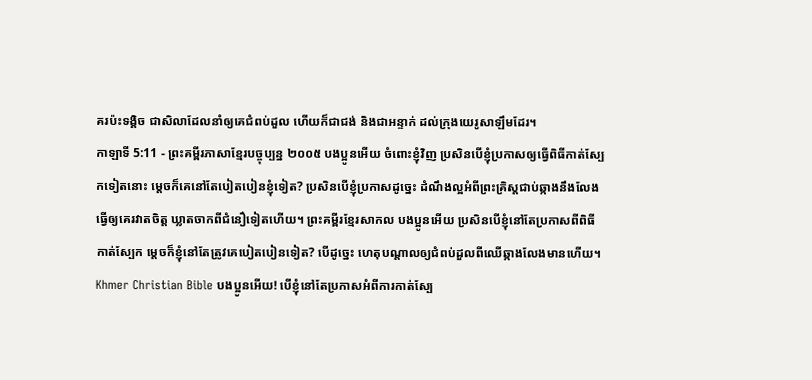គរប៉ះទង្គិច ជាសិលាដែលនាំឲ្យគេជំពប់ដួល ហើយក៏ជាជង់ និងជាអន្ទាក់ ដល់ក្រុងយេរូសាឡឹមដែរ។
កាឡាទី 5:11 - ព្រះគម្ពីរភាសាខ្មែរបច្ចុប្បន្ន ២០០៥ បងប្អូនអើយ ចំពោះខ្ញុំវិញ ប្រសិនបើខ្ញុំប្រកាសឲ្យធ្វើពិធីកាត់ស្បែកទៀតនោះ ម្ដេចក៏គេនៅតែបៀតបៀនខ្ញុំទៀត? ប្រសិនបើខ្ញុំប្រកាសដូច្នេះ ដំណឹងល្អអំពីព្រះគ្រិស្តជាប់ឆ្កាងនឹងលែងធ្វើឲ្យគេរវាតចិត្ត ឃ្លាតចាកពីជំនឿទៀតហើយ។ ព្រះគម្ពីរខ្មែរសាកល បងប្អូនអើយ ប្រសិនបើខ្ញុំនៅតែប្រកាសពីពិធីកាត់ស្បែក ម្ដេចក៏ខ្ញុំនៅតែត្រូវគេបៀតបៀនទៀត? បើដូច្នេះ ហេតុបណ្ដាលឲ្យជំពប់ដួលពីឈើឆ្កាងលែងមានហើយ។ Khmer Christian Bible បងប្អូនអើយ! បើខ្ញុំនៅតែប្រកាសអំពីការកាត់ស្បែ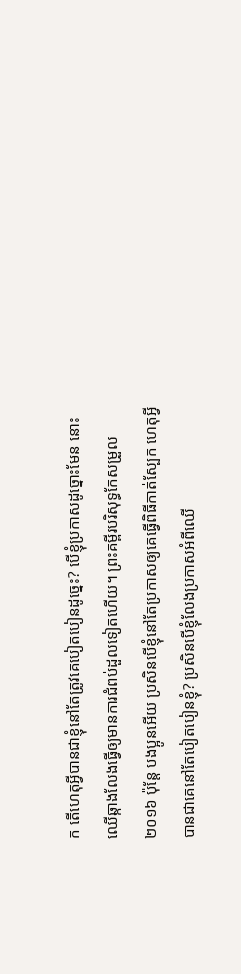ក តើហេតុអ្វីបានជាខ្ញុំនៅតែត្រូវគេបៀតបៀនដូច្នេះ? បើខ្ញុំប្រកាសដូច្នោះមែន នោះឈើឆ្កាងលែងធ្វើឲ្យមានការជំពប់ដួលទៀតហើយ។ ព្រះគម្ពីរបរិសុទ្ធកែសម្រួល ២០១៦ ប៉ុន្តែ បងប្អូនអើយ ប្រសិនបើខ្ញុំនៅតែប្រកាសឲ្យគេធ្វើពិធីកាត់ស្បែក ហេតុអ្វីបានជាគេនៅតែបៀតបៀនខ្ញុំ? ប្រសិនបើខ្ញុំលែងប្រកាសអំពីឈើ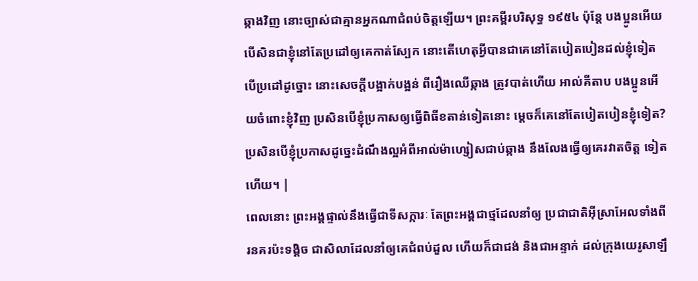ឆ្កាងវិញ នោះច្បាស់ជាគ្មានអ្នកណាជំពប់ចិត្តឡើយ។ ព្រះគម្ពីរបរិសុទ្ធ ១៩៥៤ ប៉ុន្តែ បងប្អូនអើយ បើសិនជាខ្ញុំនៅតែប្រដៅឲ្យគេកាត់ស្បែក នោះតើហេតុអ្វីបានជាគេនៅតែបៀតបៀនដល់ខ្ញុំទៀត បើប្រដៅដូច្នោះ នោះសេចក្ដីបង្អាក់បង្អន់ ពីរឿងឈើឆ្កាង ត្រូវបាត់ហើយ អាល់គីតាប បងប្អូនអើយចំពោះខ្ញុំវិញ ប្រសិនបើខ្ញុំប្រកាសឲ្យធ្វើពិធីខតាន់ទៀតនោះ ម្ដេចក៏គេនៅតែបៀតបៀនខ្ញុំទៀត? ប្រសិនបើខ្ញុំប្រកាសដូច្នេះដំណឹងល្អអំពីអាល់ម៉ាហ្សៀសជាប់ឆ្កាង នឹងលែងធ្វើឲ្យគេរវាតចិត្ដ ទៀតហើយ។ |
ពេលនោះ ព្រះអង្គផ្ទាល់នឹងធ្វើជាទីសក្ការៈ តែព្រះអង្គជាថ្មដែលនាំឲ្យ ប្រជាជាតិអ៊ីស្រាអែលទាំងពីរនគរប៉ះទង្គិច ជាសិលាដែលនាំឲ្យគេជំពប់ដួល ហើយក៏ជាជង់ និងជាអន្ទាក់ ដល់ក្រុងយេរូសាឡឹ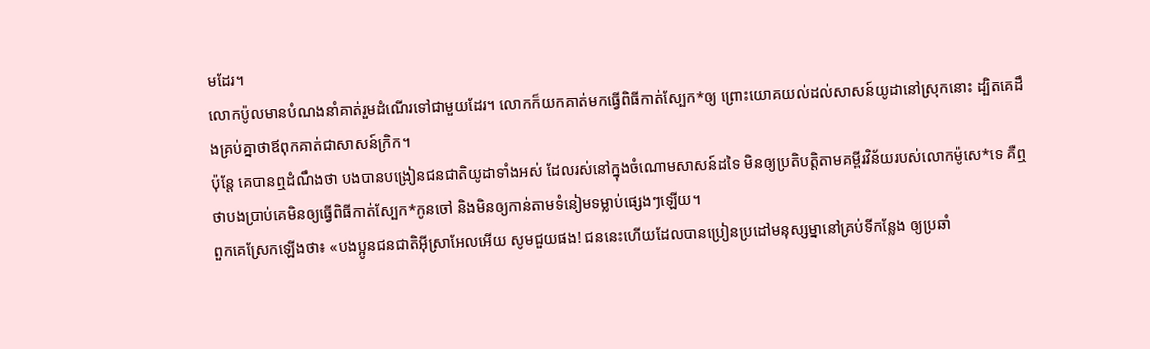មដែរ។
លោកប៉ូលមានបំណងនាំគាត់រួមដំណើរទៅជាមួយដែរ។ លោកក៏យកគាត់មកធ្វើពិធីកាត់ស្បែក*ឲ្យ ព្រោះយោគយល់ដល់សាសន៍យូដានៅស្រុកនោះ ដ្បិតគេដឹងគ្រប់គ្នាថាឪពុកគាត់ជាសាសន៍ក្រិក។
ប៉ុន្តែ គេបានឮដំណឹងថា បងបានបង្រៀនជនជាតិយូដាទាំងអស់ ដែលរស់នៅក្នុងចំណោមសាសន៍ដទៃ មិនឲ្យប្រតិបត្តិតាមគម្ពីរវិន័យរបស់លោកម៉ូសេ*ទេ គឺឮថាបងប្រាប់គេមិនឲ្យធ្វើពិធីកាត់ស្បែក*កូនចៅ និងមិនឲ្យកាន់តាមទំនៀមទម្លាប់ផ្សេងៗឡើយ។
ពួកគេស្រែកឡើងថា៖ «បងប្អូនជនជាតិអ៊ីស្រាអែលអើយ សូមជួយផង! ជននេះហើយដែលបានប្រៀនប្រដៅមនុស្សម្នានៅគ្រប់ទីកន្លែង ឲ្យប្រឆាំ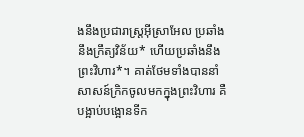ងនឹងប្រជារាស្ត្រអ៊ីស្រាអែល ប្រឆាំងនឹងក្រឹត្យវិន័យ* ហើយប្រឆាំងនឹងព្រះវិហារ*។ គាត់ថែមទាំងបាននាំសាសន៍ក្រិកចូលមកក្នុងព្រះវិហារ គឺបង្អាប់បង្អោនទីក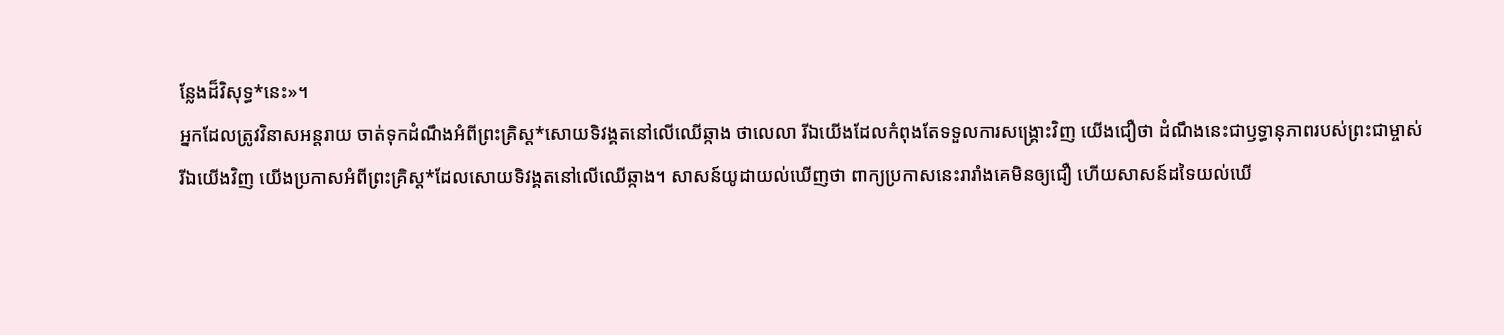ន្លែងដ៏វិសុទ្ធ*នេះ»។
អ្នកដែលត្រូវវិនាសអន្តរាយ ចាត់ទុកដំណឹងអំពីព្រះគ្រិស្ត*សោយទិវង្គតនៅលើឈើឆ្កាង ថាលេលា រីឯយើងដែលកំពុងតែទទួលការសង្គ្រោះវិញ យើងជឿថា ដំណឹងនេះជាឫទ្ធានុភាពរបស់ព្រះជាម្ចាស់
រីឯយើងវិញ យើងប្រកាសអំពីព្រះគ្រិស្ត*ដែលសោយទិវង្គតនៅលើឈើឆ្កាង។ សាសន៍យូដាយល់ឃើញថា ពាក្យប្រកាសនេះរារាំងគេមិនឲ្យជឿ ហើយសាសន៍ដទៃយល់ឃើ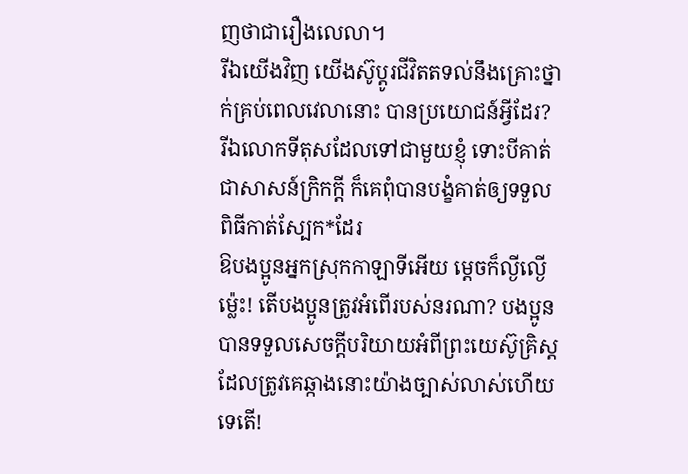ញថាជារឿងលេលា។
រីឯយើងវិញ យើងស៊ូប្ដូរជីវិតតទល់នឹងគ្រោះថ្នាក់គ្រប់ពេលវេលានោះ បានប្រយោជន៍អ្វីដែរ?
រីឯលោកទីតុសដែលទៅជាមួយខ្ញុំ ទោះបីគាត់ជាសាសន៍ក្រិកក្ដី ក៏គេពុំបានបង្ខំគាត់ឲ្យទទួលពិធីកាត់ស្បែក*ដែរ
ឱបងប្អូនអ្នកស្រុកកាឡាទីអើយ ម្ដេចក៏ល្ងីល្ងើម៉្លេះ! តើបងប្អូនត្រូវអំពើរបស់នរណា? បងប្អូនបានទទួលសេចក្ដីបរិយាយអំពីព្រះយេស៊ូគ្រិស្ត ដែលត្រូវគេឆ្កាងនោះយ៉ាងច្បាស់លាស់ហើយទេតើ!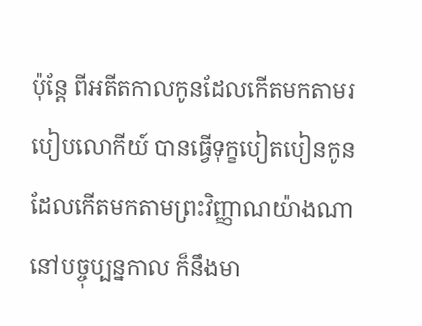ប៉ុន្តែ ពីអតីតកាលកូនដែលកើតមកតាមរបៀបលោកីយ៍ បានធ្វើទុក្ខបៀតបៀនកូនដែលកើតមកតាមព្រះវិញ្ញាណយ៉ាងណា នៅបច្ចុប្បន្នកាល ក៏នឹងមា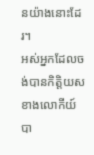នយ៉ាងនោះដែរ។
អស់អ្នកដែលចង់បានកិត្តិយសខាងលោកីយ៍ បា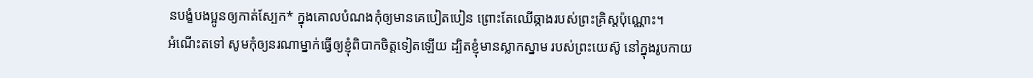នបង្ខំបងប្អូនឲ្យកាត់ស្បែក* ក្នុងគោលបំណងកុំឲ្យមានគេបៀតបៀន ព្រោះតែឈើឆ្កាងរបស់ព្រះគ្រិស្តប៉ុណ្ណោះ។
អំណើះតទៅ សូមកុំឲ្យនរណាម្នាក់ធ្វើឲ្យខ្ញុំពិបាកចិត្តទៀតឡើយ ដ្បិតខ្ញុំមានស្លាកស្នាម របស់ព្រះយេស៊ូ នៅក្នុងរូបកាយ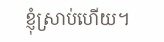ខ្ញុំស្រាប់ហើយ។